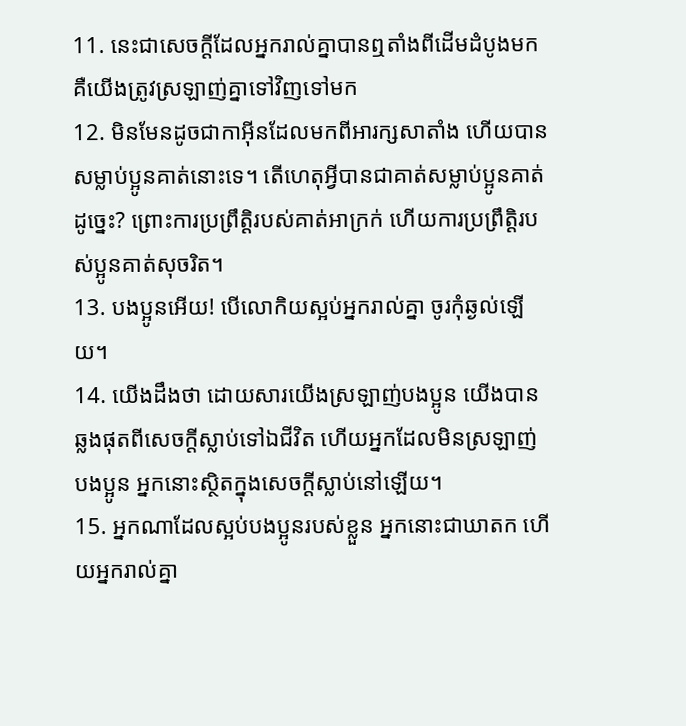11. នេះជាសេចក្ដីដែលអ្នករាល់គ្នាបានឮតាំងពីដើមដំបូងមក គឺយើងត្រូវស្រឡាញ់គ្នាទៅវិញទៅមក
12. មិនមែនដូចជាកាអ៊ីនដែលមកពីអារក្សសាតាំង ហើយបានសម្លាប់ប្អូនគាត់នោះទេ។ តើហេតុអ្វីបានជាគាត់សម្លាប់ប្អូនគាត់ដូច្នេះ? ព្រោះការប្រព្រឹត្ដិរបស់គាត់អាក្រក់ ហើយការប្រព្រឹត្ដិរបស់ប្អូនគាត់សុចរិត។
13. បងប្អូនអើយ! បើលោកិយស្អប់អ្នករាល់គ្នា ចូរកុំឆ្ងល់ឡើយ។
14. យើងដឹងថា ដោយសារយើងស្រឡាញ់បងប្អូន យើងបានឆ្លងផុតពីសេចក្ដីស្លាប់ទៅឯជីវិត ហើយអ្នកដែលមិនស្រឡាញ់បងប្អូន អ្នកនោះស្ថិតក្នុងសេចក្ដីស្លាប់នៅឡើយ។
15. អ្នកណាដែលស្អប់បងប្អូនរបស់ខ្លួន អ្នកនោះជាឃាតក ហើយអ្នករាល់គ្នា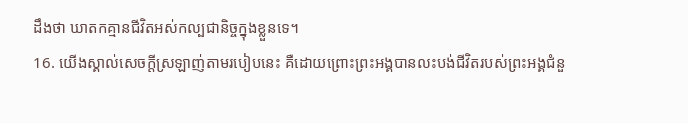ដឹងថា ឃាតកគ្មានជីវិតអស់កល្បជានិច្ចក្នុងខ្លួនទេ។
16. យើងស្គាល់សេចក្ដីស្រឡាញ់តាមរបៀបនេះ គឺដោយព្រោះព្រះអង្គបានលះបង់ជីវិតរបស់ព្រះអង្គជំនួ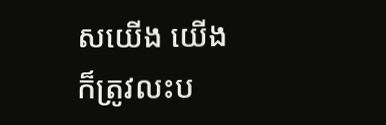សយើង យើងក៏ត្រូវលះប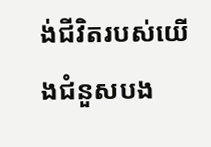ង់ជីវិតរបស់យើងជំនួសបង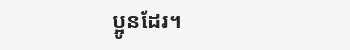ប្អូនដែរ។